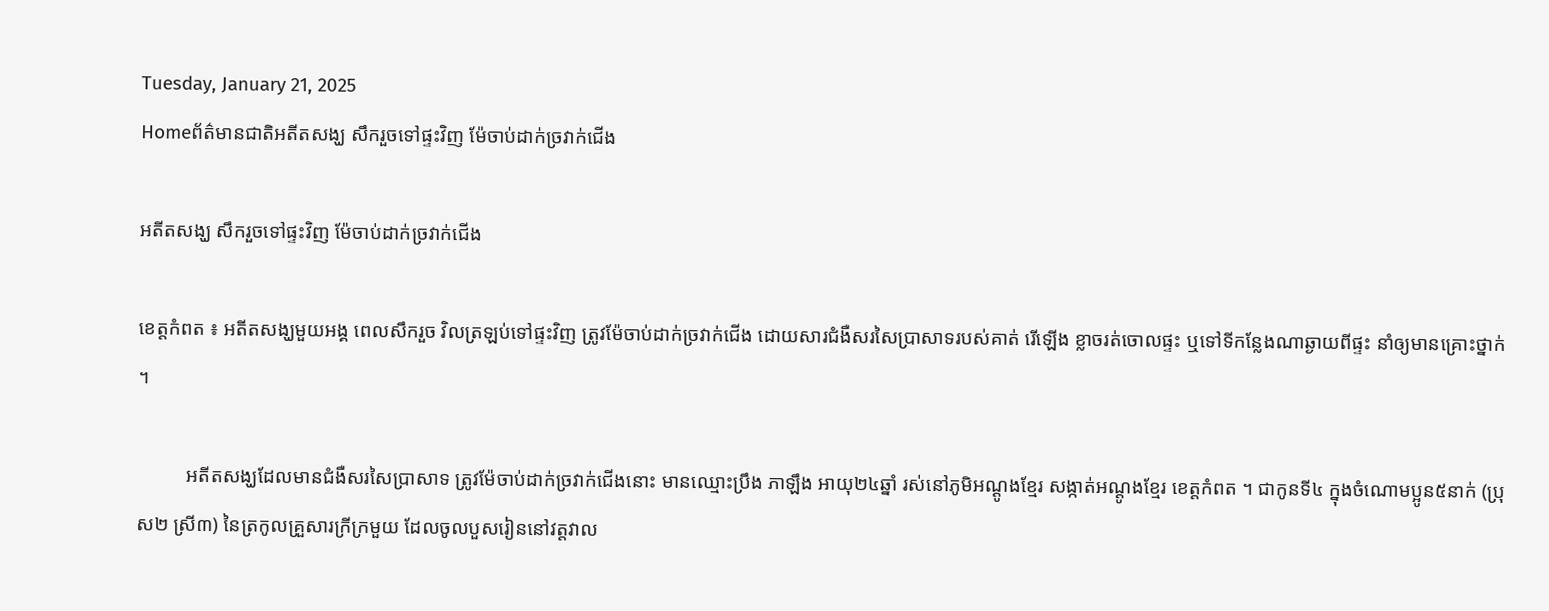Tuesday, January 21, 2025
Homeព័ត៌មានជាតិអតីតសង្ឃ សឹករួចទៅផ្ទះវិញ ម៉ែចាប់ដាក់ច្រវាក់ជើង

អតីតសង្ឃ សឹករួចទៅផ្ទះវិញ ម៉ែចាប់ដាក់ច្រវាក់ជើង

ខេត្តកំពត ៖ អតីតសង្ឃមួយអង្គ ពេលសឹករួច វិលត្រឡប់ទៅផ្ទះវិញ ត្រូវម៉ែចាប់ដាក់ច្រវាក់ជើង ដោយសារជំងឺសរសៃប្រាសាទរបស់គាត់ រើឡើង ខ្លាចរត់ចោលផ្ទះ ឬទៅទីកន្លែងណាឆ្ងាយពីផ្ទះ នាំឲ្យមានគ្រោះថ្នាក់ ។

          អតីតសង្ឃដែលមានជំងឺសរសៃប្រាសាទ ត្រូវម៉ែចាប់ដាក់ច្រវាក់ជើងនោះ មានឈ្មោះប្រឹង ភាឡឹង អាយុ២៤ឆ្នាំ រស់នៅភូមិអណ្ដូងខ្មែរ សង្កាត់អណ្ដូងខ្មែរ ខេត្តកំពត ។ ជាកូនទី៤ ក្នុងចំណោមប្អូន៥នាក់ (ប្រុស២ ស្រី៣) នៃត្រកូលគ្រួសារក្រីក្រមួយ ដែលចូលបួសរៀននៅវត្តវាល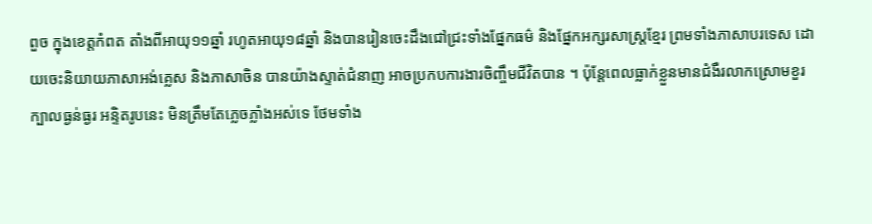ពួច ក្នុងខេត្តកំពត តាំងពីអាយុ១១ឆ្នាំ រហូតអាយុ១៨ឆ្នាំ និងបានរៀនចេះដឹងជៅជ្រះទាំងផ្នែកធម៌ និងផ្នែកអក្សរសាស្រ្តខ្មែរ ព្រមទាំងភាសាបរទេស ដោយចេះនិយាយភាសាអង់គ្លេស និងភាសាចិន បានយ៉ាងស្ទាត់ជំនាញ អាចប្រកបការងារចិញ្ចឹមជីវិតបាន ។ ប៉ុន្តែពេលធ្លាក់ខ្លួនមានជំងឺរលាកស្រោមខួរក្បាលធ្ងន់ធ្ងរ អន្ទិតរូបនេះ មិនត្រឹមតែភ្លេចភ្លាំងអស់ទេ ថែមទាំង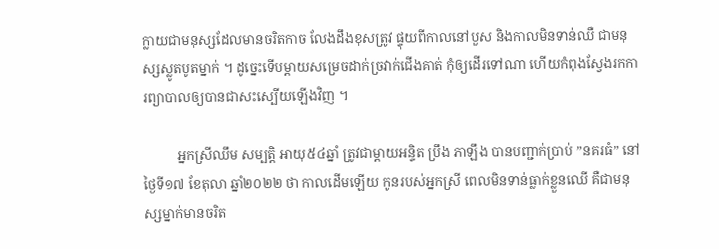ក្លាយជាមនុស្សដែលមានចរិតកាច លែងដឹងខុសត្រូវ ផ្ទុយពីកាលនៅបួស និងកាលមិនទាន់ឈឺ ជាមនុស្សស្លូតបូតម្នាក់ ។ ដូច្នេះទើបម្ដាយសម្រេចដាក់ច្រវាក់ជើងគាត់ កុំឲ្យដើរទៅណា ហើយកំពុងស្វែងរកការព្យាបាលឲ្យបានជាសះស្បើយឡើងវិញ ។

          អ្នកស្រីឈឹម សម្បត្តិ អាយុ៥៤ឆ្នាំ ត្រូវជាម្ដាយអន្ទិត ប្រឹង ភាឡឹង បានបញ្ជាក់ប្រាប់ ”នគរធំ” នៅថ្ងៃទី១៧ ខែតុលា ឆ្នាំ២០២២ ថា កាលដើមឡើយ កូនរបស់អ្នកស្រី ពេលមិនទាន់ធ្លាក់ខ្លួនឈើ គឺជាមនុស្សម្នាក់មានចរិត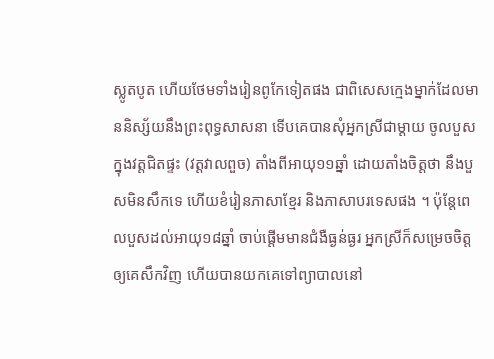ស្លូតបូត ហើយថែមទាំងរៀនពូកែទៀតផង ជាពិសេសក្មេងម្នាក់ដែលមាននិស្ស័យនឹងព្រះពុទ្ធសាសនា ទើបគេបានសុំអ្នកស្រីជាម្ដាយ ចូលបួសក្នុងវត្តជិតផ្ទះ (វត្តវាលពួច) តាំងពីអាយុ១១ឆ្នាំ ដោយតាំងចិត្តថា នឹងបួសមិនសឹកទេ ហើយខំរៀនភាសាខ្មែរ និងភាសាបរទេសផង ។ ប៉ុន្តែពេលបួសដល់អាយុ១៨ឆ្នាំ ចាប់ផ្ដើមមានជំងឺធ្ងន់ធ្ងរ អ្នកស្រីក៏សម្រេចចិត្តឲ្យគេសឹកវិញ ហើយបានយកគេទៅព្យាបាលនៅ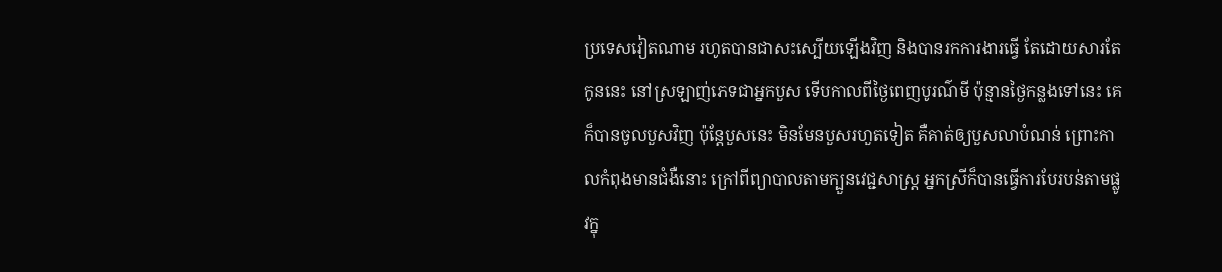ប្រទេសវៀតណាម រហូតបានជាសះស្បើយឡើងវិញ និងបានរកការងារធ្វើ តែដោយសារតែកូននេះ នៅស្រឡាញ់ភេទជាអ្នកបួស ទើបកាលពីថ្ងៃពេញបូរណ៌មី ប៉ុន្មានថ្ងៃកន្លងទៅនេះ គេក៏បានចូលបួសវិញ ប៉ុន្តែបួសនេះ មិនមែនបួសរហួតទៀត គឺគាត់ឲ្យបួសលាបំណន់ ព្រោះកាលកំពុងមានជំងឺនោះ ក្រៅពីព្យាបាលតាមក្បួនវេជ្ជសាស្រ្ត អ្នកស្រីក៏បានធ្វើការបែរបន់តាមផ្លូវក្នុ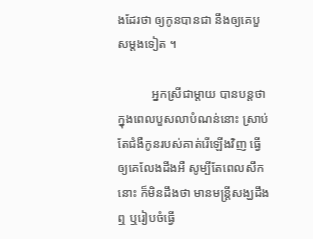ងដែរថា ឲ្យកូនបានជា នឹងឲ្យគេបួសម្ដងទៀត ។

           អ្នកស្រីជាម្ដាយ បានបន្តថា ក្នុងពេលបួសលាបំណន់នោះ ស្រាប់តែជំងឺកូនរបស់គាត់រើឡើងវិញ ធ្វើឲ្យគេលែងដីងអឺ សូម្បីតែពេលសឹកនោះ ក៏មិនដឹងថា មានមន្រ្តីសង្ឃដឹងឮ ឬរៀបចំធ្វើ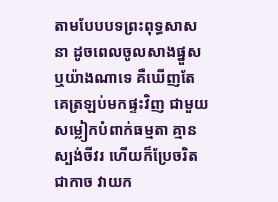តាមបែបបទព្រះពុទ្ធសាសនា ដូចពេលចូលសាងផ្នួសឬយ៉ាងណាទេ គឺឃើញតែគេត្រឡប់មកផ្ទះវិញ ជាមួយសម្លៀកបំពាក់ធម្មតា គ្មានស្បង់ចីវរ ហើយក៏ប្រែចរិតជាកាច វាយក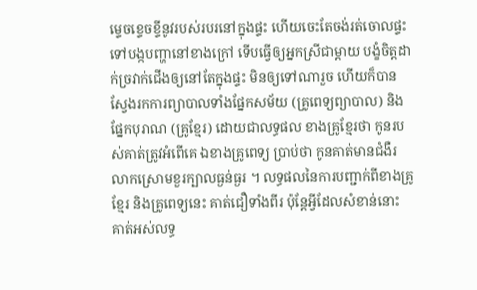ម្ទេចខ្ទេចខ្ទីនូវរបស់របរនៅក្នុងផ្ទះ ហើយចេះតែចង់រត់ចោលផ្ទះ ទៅបង្កបញ្ហានៅខាងក្រៅ ទើបធ្វើឲ្យអ្នកស្រីជាម្ដាយ បង្ខំចិត្តដាក់ច្រវាក់ជើងឲ្យនៅតែក្នុងផ្ទះ មិនឲ្យទៅណារួច ហើយក៏បានស្វែងរកការព្យាបាលទាំងផ្នែកសម័យ (គ្រូពេទ្យព្យាបាល) និងផ្នែកបុរាណ (គ្រូខ្មែរ) ដោយជាលទ្ធផល ខាងគ្រូខ្មែរថា កូនរបស់គាត់ត្រូវអំពើគេ ឯខាងគ្រូពេទ្យ ប្រាប់ថា កូនគាត់មានជំងឺរលាកស្រោមខួរក្បាលធ្ងន់ធ្ងរ ។ លទ្ធផលនៃការបញ្ជាក់ពីខាងគ្រូខ្មែរ និងគ្រូពេទ្យនេះ គាត់ជឿទាំងពីរ ប៉ុន្តែអ្វីដែលសំខាន់នោះ គាត់អស់លទ្ធ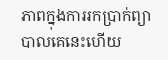ភាពក្នុងការរកប្រាក់ព្យាបាលគេនេះហើយ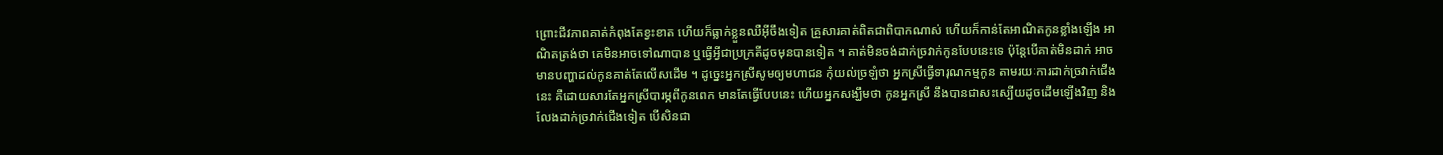ព្រោះជីវភាពគាត់កំពុងតែខ្វះខាត ហើយក៏ធ្លាក់ខ្លួនឈឺអ៊ីចឹងទៀត គ្រួសារគាត់ពិតជាពិបាកណាស់ ហើយក៏កាន់តែអាណិតកូនខ្លាំងឡើង អាណិតត្រង់ថា គេមិនអាចទៅណាបាន ឬធ្វើអ្វីជាប្រក្រតីដូចមុនបានទៀត ។ គាត់មិនចង់ដាក់ច្រវាក់កូនបែបនេះទេ ប៉ុន្តែបើគាត់មិនដាក់ អាចមានបញ្ហាដល់កូនគាត់តែលើសដើម ។ ដូច្នេះអ្នកស្រីសូមឲ្យមហាជន កុំយល់ច្រឡំថា អ្នកស្រីធ្វើទារុណកម្មកូន តាមរយៈការដាក់ច្រវាក់ជើងនេះ គឺដោយសារតែអ្នកស្រីបារម្ភពីកូនពេក មានតែធ្វើបែបនេះ ហើយអ្នកសង្ឃឹមថា កូនអ្នកស្រី នឹងបានជាសះស្បើយដូចដើមឡើងវិញ និងលែងដាក់ច្រវាក់ជើងទៀត បើសិនជា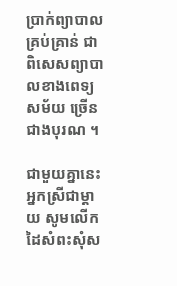ប្រាក់ព្យាបាលគ្រប់គ្រាន់ ជាពិសេសព្យាបាលខាងពេទ្យសម័យ ច្រើនជាងបុរណ ។

ជាមួយគ្នានេះ អ្នកស្រីជាម្តាយ សូមលើកដៃសំពះសុំស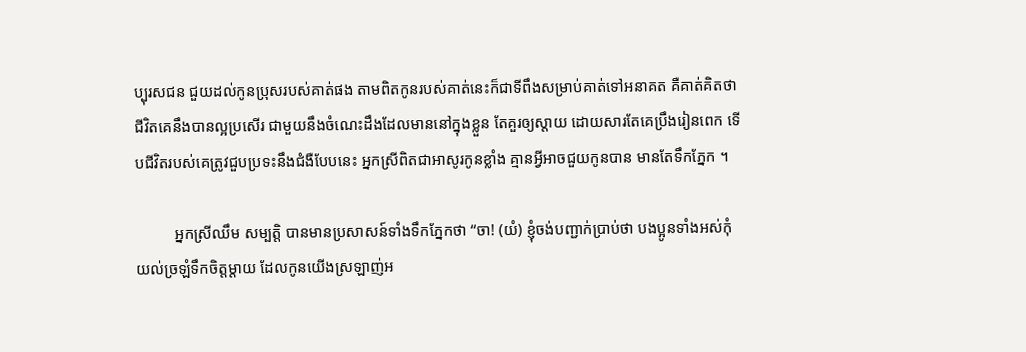ប្បុរសជន ជួយដល់កូនប្រុសរបស់គាត់ផង តាមពិតកូនរបស់គាត់នេះក៏ជាទីពឹងសម្រាប់គាត់ទៅអនាគត គឺគាត់គិតថា ជីវិតគេនឹងបានល្អប្រសើរ ជាមួយនឹងចំណេះដឹងដែលមាននៅក្នុងខ្លួន តែគួរឲ្យស្ដាយ ដោយសារតែគេប្រឹងរៀនពេក ទើបជីវិតរបស់គេត្រូវជួបប្រទះនឹងជំងឺបែបនេះ អ្នកស្រីពិតជាអាសូរកូនខ្លាំង គ្មានអ្វីអាចជួយកូនបាន មានតែទឹកភ្នែក ។

          អ្នកស្រីឈឹម សម្បត្តិ បានមានប្រសាសន៍ទាំងទឹកភ្នែកថា “ចា! (យំ) ខ្ញុំចង់បញ្ជាក់ប្រាប់ថា បងប្អូនទាំងអស់កុំយល់ច្រឡំទឹកចិត្តម្ដាយ ដែលកូនយើងស្រឡាញ់អ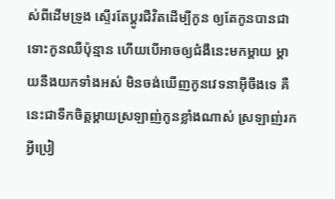ស់ពីដើមទ្រូង ស្ទើរតែប្ដូរជីវិតដើម្បីកូន ឲ្យតែកូនបានជា ទោះកូនឈឺប៉ុន្មាន ហើយបើអាចឲ្យជំងឺនេះមកម្ដាយ ម្ដាយនឹងយកទាំងអស់ មិនចង់ឃើញកូនវេទនាអ៊ីចឹងទេ គឺនេះជាទឹកចិត្តម្ដាយស្រឡាញ់កូនខ្លាំងណាស់ ស្រឡាញ់រកអ្វីប្រៀ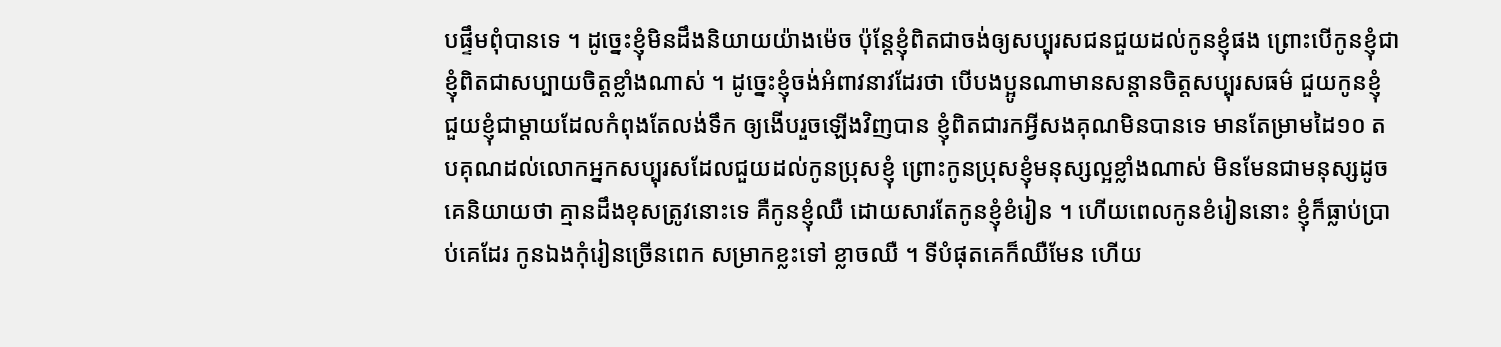បផ្ទឹមពុំបានទេ ។ ដូច្នេះខ្ញុំមិនដឹងនិយាយយ៉ាងម៉េច ប៉ុន្តែខ្ញុំពិតជាចង់ឲ្យសប្បុរសជនជួយដល់កូនខ្ញុំផង ព្រោះបើកូនខ្ញុំជា ខ្ញុំពិតជាសប្បាយចិត្តខ្លាំងណាស់ ។ ដូច្នេះខ្ញុំចង់អំពាវនាវដែរថា បើបងប្អូនណាមានសន្តានចិត្តសប្បុរសធម៌ ជួយកូនខ្ញុំ ជួយខ្ញុំជាម្ដាយដែលកំពុងតែលង់ទឹក ឲ្យងើបរួចឡើងវិញបាន ខ្ញុំពិតជារកអ្វីសងគុណមិនបានទេ មានតែម្រាមដៃ១០ តបគុណដល់លោកអ្នកសប្បុរសដែលជួយដល់កូនប្រុសខ្ញុំ ព្រោះកូនប្រុសខ្ញុំមនុស្សល្អខ្លាំងណាស់ មិនមែនជាមនុស្សដូចគេនិយាយថា គ្មានដឹងខុសត្រូវនោះទេ គឺកូនខ្ញុំឈឺ ដោយសារតែកូនខ្ញុំខំរៀន ។ ហើយពេលកូនខំរៀននោះ ខ្ញុំក៏ធ្លាប់ប្រាប់គេដែរ កូនឯងកុំរៀនច្រើនពេក សម្រាកខ្លះទៅ ខ្លាចឈឺ ។ ទីបំផុតគេក៏ឈឺមែន ហើយ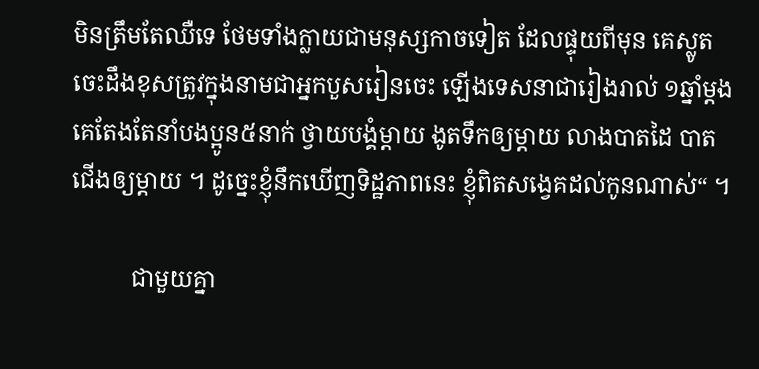មិនត្រឹមតែឈឺទេ ថែមទាំងក្លាយជាមនុស្សកាចទៀត ដែលផ្ទុយពីមុន គេស្លូត ចេះដឹងខុសត្រូវក្នុងនាមជាអ្នកបួសរៀនចេះ ឡើងទេសនាជារៀងរាល់ ១ឆ្នាំម្ដង គេតែងតែនាំបងប្អូន៥នាក់ ថ្វាយបង្គំម្ដាយ ងូតទឹកឲ្យម្ដាយ លាងបាតដៃ បាតជើងឲ្យម្ដាយ ។ ដូច្នេះខ្ញុំនឹកឃើញទិដ្ឋភាពនេះ ខ្ញុំពិតសង្វេគដល់កូនណាស់“ ។

          ជាមួយគ្នា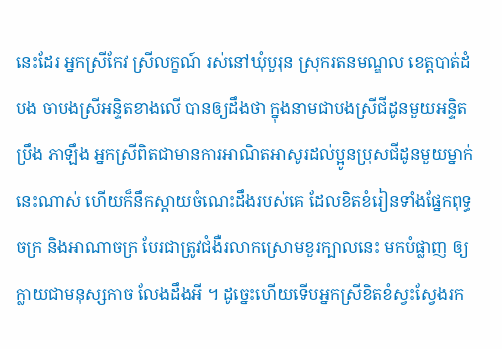នេះដែរ អ្នកស្រីកែវ ស្រីលក្ខណ៍ រស់នៅឃុំបួរុន ស្រុករតនមណ្ឌល ខេត្តបាត់ដំបង ចាបងស្រីអន្ទិតខាងលើ បានឲ្យដឹងថា ក្នុងនាមជាបងស្រីជីដូនមួយអន្ទិត ប្រឹង ភាឡឹង អ្នកស្រីពិតជាមានការអាណិតអាសូរដល់ប្អូនប្រុសជីដូនមួយម្នាក់នេះណាស់ ហើយក៏នឹកស្ដាយចំណេះដឹងរបស់គេ ដែលខិតខំរៀនទាំងផ្នែកពុទ្ធចក្រ និងអាណាចក្រ បែរជាត្រូវជំងឺរលាកស្រោមខួរក្បាលនេះ មកបំផ្លាញ ឲ្យក្លាយជាមនុស្សកាច លែងដឹងអី ។ ដូច្នេះហើយទើបអ្នកស្រីខិតខំស្វះស្វែងរក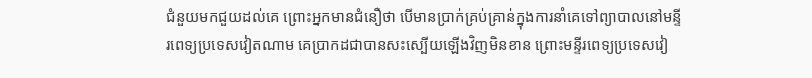ជំនួយមកជួយដល់គេ ព្រោះអ្នកមានជំនឿថា បើមានប្រាក់គ្រប់គ្រាន់ក្នុងការនាំគេទៅព្យាបាលនៅមន្ទីរពេទ្យប្រទេសវៀតណាម គេប្រាកដជាបានសះស្បើយឡើងវិញមិនខាន ព្រោះមន្ទីរពេទ្យប្រទេសវៀ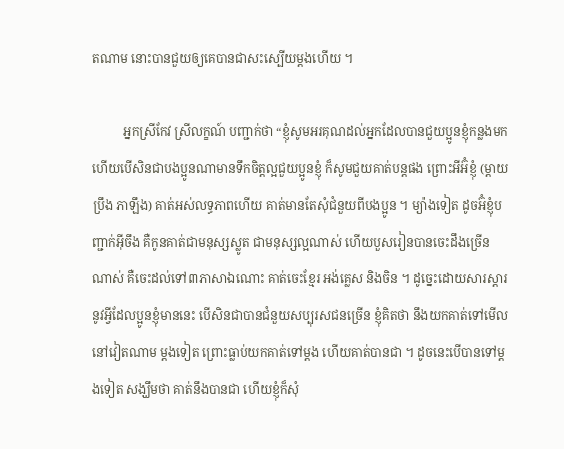តណាម នោះបានជួយឲ្យគេបានជាសះស្បើយម្ដងហើយ ។

          អ្នកស្រីកែវ ស្រីលក្ខណ៍ បញ្ជាក់ថា “ខ្ញុំសូមអរគុណដល់អ្នកដែលបានជួយប្អូនខ្ញុំកន្លងមក ហើយបើសិនជាបងប្អូនណាមានទឹកចិត្តល្អជួយប្អូនខ្ញុំ ក៏សូមជួយគាត់បន្តផង ព្រោះអីអ៊ំខ្ញុំ (ម្ដាយប្រឹង ភាឡឹង) គាត់អស់លទ្ធភាពហើយ គាត់មានតែសុំជំនួយពីបងប្អូន ។ ម្យ៉ាងទៀត ដូចអ៊ំខ្ញុំបញ្ជាក់អ៊ីចឹង គឺកូនគាត់ជាមនុស្សស្លូត ជាមនុស្សល្អណាស់ ហើយបួសរៀនបានចេះដឹងច្រើនណាស់ គឺចេះដល់ទៅ៣ភាសាឯណោះ គាត់ចេះខ្មែរ អង់គ្លេស និងចិន ។ ដូច្នេះដោយសារស្ដារនូវអ្វីដែលប្អូនខ្ញុំមាននេះ បើសិនជាបានជំនួយសប្បុរសជនច្រើន ខ្ញុំគិតថា នឹងយកគាត់ទៅមើលនៅវៀតណាម ម្ដងទៀត ព្រោះធ្លាប់យកគាត់ទៅម្ដង ហើយគាត់បានជា ។ ដូចនេះបើបានទៅម្ដងទៀត សង្ឃឹមថា គាត់នឹងបានជា ហើយខ្ញុំក៏សុំ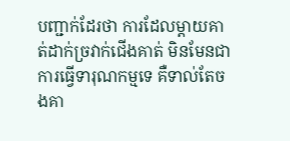បញ្ជាក់ដែរថា ការដែលម្ដាយគាត់ដាក់ច្រវាក់ជើងគាត់ មិនមែនជាការធ្វើទារុណកម្មទេ គឺទាល់តែចងគា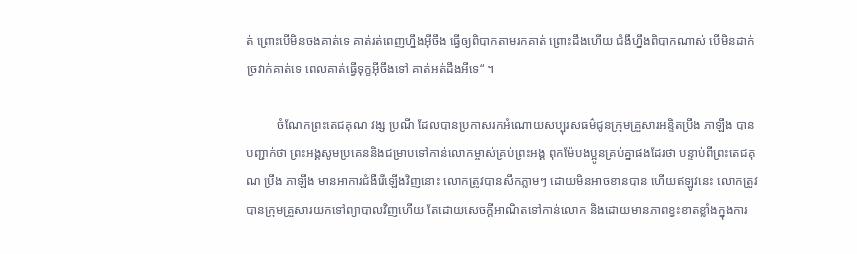ត់ ព្រោះបើមិនចងគាត់ទេ គាត់រត់ពេញហ្នឹងអ៊ីចឹង ធ្វើឲ្យពិបាកតាមរកគាត់ ព្រោះដឹងហើយ ជំងឹហ្នឹងពិបាកណាស់ បើមិនដាក់ច្រវាក់គាត់ទេ ពេលគាត់ធ្វើទុក្ខអ៊ីចឹងទៅ គាត់អត់ដឹងអីទេ“ ។

          ចំណែកព្រះតេជគុណ វង្ស ប្រណី ដែលបានប្រកាសរកអំណោយសប្បុរសធម៌ជូនក្រុមគ្រួសារអន្ទិតប្រឹង ភាឡឹង បានបញ្ជាក់ថា ព្រះអង្គសូមប្រគេននិងជម្រាបទៅកាន់លោកម្ចាស់គ្រប់ព្រះអង្គ ពុកម៉ែបងប្អូនគ្រប់គ្នាផងដែរថា បន្ទាប់ពីព្រះតេជគុណ ប្រឹង ភាឡឹង មានអាការជំងឺរើឡើងវិញនោះ លោកត្រូវបានសឹកភ្លាមៗ ដោយមិនអាចខានបាន ហើយឥឡូវនេះ លោកត្រូវបានក្រុមគ្រួសារយកទៅព្យាបាលវិញហើយ តែដោយសេចក្ដីអាណិតទៅកាន់លោក និងដោយមានភាពខ្វះខាតខ្លាំងក្នុងការ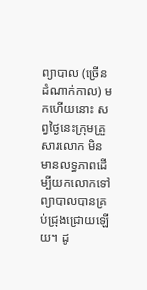ព្យាបាល (ច្រើនដំណាក់កាល) មកហើយនោះ សព្វថ្ងៃនេះក្រុមគ្រួសារលោក មិនមានលទ្ធភាពដើម្បីយកលោកទៅព្យាបាលបានគ្រប់ជ្រុងជ្រោយឡើយ។ ដូ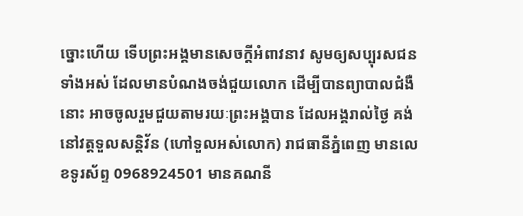ច្នោះហើយ ទើបព្រះអង្គមានសេចក្ដីអំពាវនាវ សូមឲ្យសប្បុរសជនទាំងអស់ ដែលមានបំណងចង់ជួយលោក ដើម្បីបានព្យាបាលជំងឺនោះ អាចចូលរួមជួយតាមរយៈព្រះអង្គបាន ដែលអង្គរាល់ថ្ងៃ គង់នៅវត្តទួលសន្តិវ័ន (ហៅទួលអស់លោក) រាជធានីភ្នំពេញ មានលេខទូរស័ព្ទ 0968924501 មានគណនី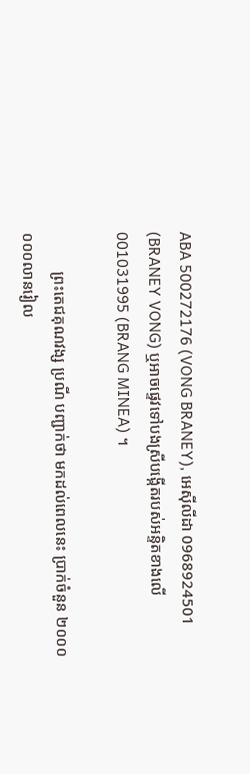ABA 500272176 (VONG BRANEY), អេស៊ីលីដា 0968924501 (BRANEY VONG) ឬអាចផ្ទេវទៅបងស្រីបង្កើតរបស់អន្ទិតខាងលើ 001031995 (BRANG MINEA) ។

          ព្រះតេជគុណវង្ស ប្រណី បញ្ជាក់ថា មកដល់ពេលនេះ ប្រាក់ចំនួន ២០០០ ០០០លានរៀល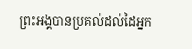ព្រះអង្គបានប្រគល់ដល់ដៃអ្នក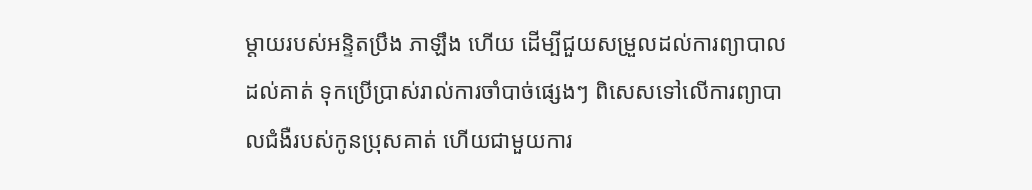ម្ដាយរបស់អន្ទិតប្រឹង ភាឡឹង ហើយ ដើម្បីជួយសម្រួលដល់ការព្យាបាលដល់គាត់ ទុកប្រើប្រាស់រាល់ការចាំបាច់ផ្សេងៗ ពិសេសទៅលើការព្យាបាលជំងឺរបស់កូនប្រុសគាត់ ហើយជាមួយការ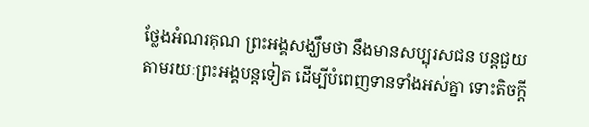ថ្លែងអំណរគុណ ព្រះអង្គសង្ឃឹមថា នឹងមានសប្បុរសជន បន្តជួយតាមរយៈព្រះអង្គបន្តទៀត ដើម្បីបំពេញទានទាំងអស់គ្នា ទោះតិចក្ដី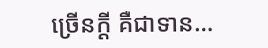ច្រើនក្ដី គឺជាទាន…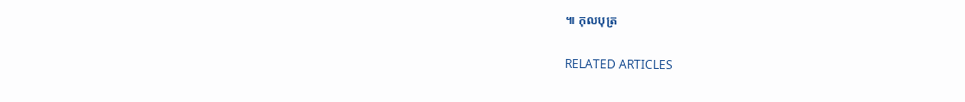៕ កុលបុត្រ

RELATED ARTICLES